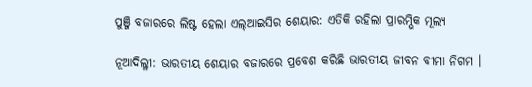ପୁଞ୍ଜି ବଜାରରେ ଲିଷ୍ଟ ହେଲା ଏଲ୍ଆଇସିର ଶେୟାର: ଏତିକି ରହିଲା ପ୍ରାରମ୍ଭିକ ମୂଲ୍ୟ

ନୂଆଦିଲ୍ଳୀ: ଭାରତୀୟ ଶେୟାର ବଜାରରେ ପ୍ରବେଶ କରିଛି ଭାରତୀୟ ଜୀବନ ବୀମା ନିଗମ ।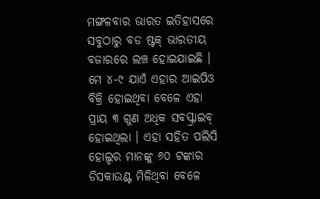ମଙ୍ଗଳବାର ଭାରତ ଇତିହାସରେ ସବୁଠାରୁ ବଡ ଷ୍ଟକ୍ ଭାରତୀୟ ବଜାରରେ ଲଞ୍ଚ ହୋଇଯାଇଛି । ମେ ୪-୯ ଯାଏଁ ଏହାର ଆଇପିଓ ବିକ୍ରି ହୋଇଥିବା ବେଳେ ଏହା ପ୍ରାୟ ୩ ଗୁଣ ଅଧିକ ସବସ୍କ୍ରାଇବ୍ ହୋଇଥିଲା । ଏହା ସହିତ ପଲିସି ହୋଲ୍ଡର ମାନଙ୍କୁ ୬୦ ଟଙ୍କାର ଡିସକାଉଣ୍ଟ ମିଳିଥିବା ବେଳେ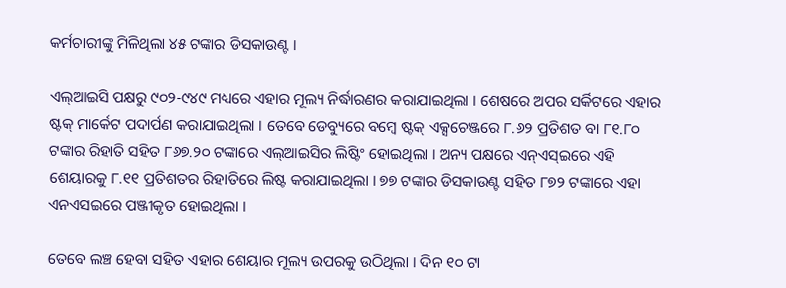କର୍ମଚାରୀଙ୍କୁ ମିଳିଥିଲା ୪୫ ଟଙ୍କାର ଡିସକାଉଣ୍ଟ ।

ଏଲ୍ଆଇସି ପକ୍ଷରୁ ୯୦୨-୯୪୯ ମଧ୍ୟରେ ଏହାର ମୂଲ୍ୟ ନିର୍ଦ୍ଧାରଣର କରାଯାଇଥିଲା । ଶେଷରେ ଅପର ସର୍କିଟରେ ଏହାର ଷ୍ଟକ୍ ମାର୍କେଟ ପଦାର୍ପଣ କରାଯାଇଥିଲା । ତେବେ ଡେବ୍ୟୁରେ ବମ୍ବେ ଷ୍ଟକ୍ ଏକ୍ସଚେଞ୍ଜରେ ୮.୬୨ ପ୍ରତିଶତ ବା ୮୧.୮୦ ଟଙ୍କାର ରିହାତି ସହିତ ୮୬୭.୨୦ ଟଙ୍କାରେ ଏଲ୍ଆଇସିର ଲିଷ୍ଟିଂ ହୋଇଥିଲା । ଅନ୍ୟ ପକ୍ଷରେ ଏନ୍ଏସ୍ଇରେ ଏହି ଶେୟାରକୁ ୮.୧୧ ପ୍ରତିଶତର ରିହାତିରେ ଲିଷ୍ଟ କରାଯାଇଥିଲା । ୭୭ ଟଙ୍କାର ଡିସକାଉଣ୍ଟ ସହିତ ୮୭୨ ଟଙ୍କାରେ ଏହା ଏନଏସଇରେ ପଞ୍ଜୀକୃତ ହୋଇଥିଲା ।

ତେବେ ଲଞ୍ଚ ହେବା ସହିତ ଏହାର ଶେୟାର ମୂଲ୍ୟ ଉପରକୁ ଉଠିଥିଲା । ଦିନ ୧୦ ଟା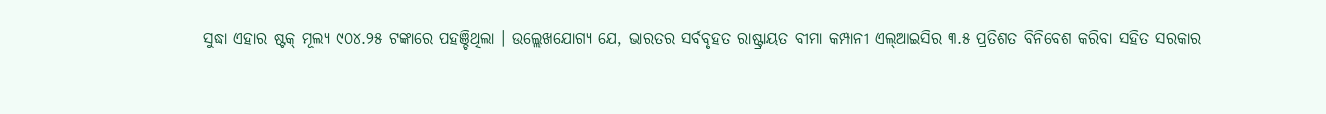ସୁଦ୍ଧା ଏହାର ଷ୍ଟକ୍ ମୂଲ୍ୟ ୯୦୪.୨୫ ଟଙ୍କାରେ ପହଞ୍ଚିଥିଲା । ଉଲ୍ଲେଖଯୋଗ୍ୟ ଯେ, ଭାରତର ସର୍ବବୃହତ ରାଷ୍ଟ୍ରାୟତ ବୀମା କମ୍ପାନୀ ଏଲ୍ଆଇସିର ୩.୫ ପ୍ରତିଶତ ବିନିବେଶ କରିବା ସହିତ ସରକାର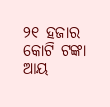୨୧ ହଜାର କୋଟି ଟଙ୍କା ଆୟ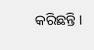କରିଛନ୍ତି ।